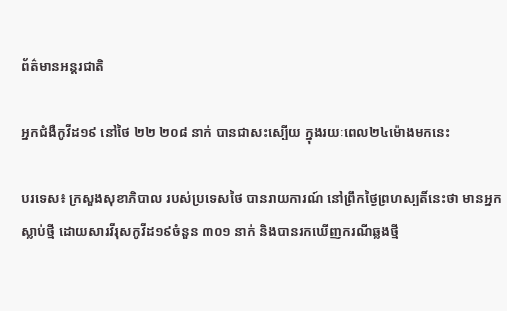ព័ត៌មានអន្តរជាតិ

អ្នកជំងឺកូវីដ១៩ នៅថៃ ២២ ២០៨ នាក់ បានជាសះស្បើយ ក្នុងរយៈពេល២៤ម៉ោងមកនេះ

បរទេស៖ ក្រសួងសុខាភិបាល របស់ប្រទេសថៃ បានរាយការណ៍ នៅព្រឹកថ្ងៃព្រហស្បតិ៍នេះថា មានអ្នកស្លាប់ថ្មី ដោយសារវីរុសកូវីដ១៩ចំនួន ៣០១ នាក់ និងបានរកឃើញករណីឆ្លងថ្មី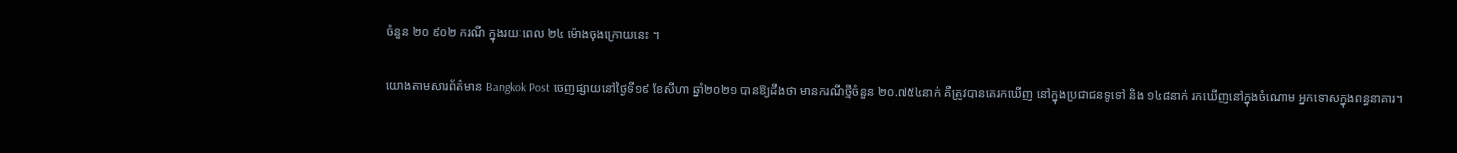ចំនួន ២០ ៩០២ ករណី ក្នុងរយៈពេល ២៤ ម៉ោងចុងក្រោយនេះ ។

យោងតាមសារព័ត៌មាន Bangkok Post ចេញផ្សាយនៅថ្ងៃទី១៩ ខែសីហា ឆ្នាំ២០២១ បានឱ្យដឹងថា មានករណីថ្មីចំនួន ២០.៧៥៤នាក់ គឺត្រូវបានគេរកឃើញ នៅក្នុងប្រជាជនទូទៅ និង ១៤៨នាក់ រកឃើញនៅក្នុងចំណោម អ្នកទោសក្នុងពន្ធនាគារ។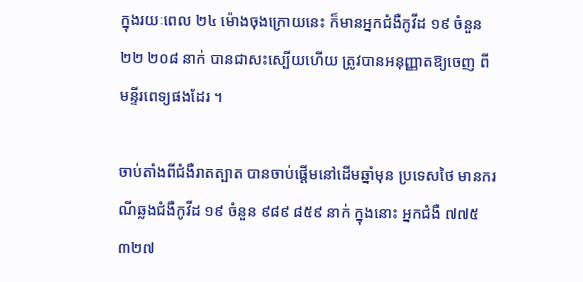ក្នុងរយៈពេល ២៤ ម៉ោងចុងក្រោយនេះ ក៏មានអ្នកជំងឺកូវីដ ១៩ ចំនួន ២២ ២០៨ នាក់ បានជាសះស្បើយហើយ ត្រូវបានអនុញ្ញាតឱ្យចេញ ពីមន្ទីរពេទ្យផងដែរ ។

ចាប់តាំងពីជំងឺរាតត្បាត បានចាប់ផ្តើមនៅដើមឆ្នាំមុន ប្រទេសថៃ មានករណីឆ្លងជំងឺកូវីដ ១៩ ចំនួន ៩៨៩ ៨៥៩ នាក់ ក្នុងនោះ អ្នកជំងឺ ៧៧៥ ៣២៧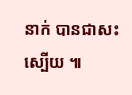នាក់ បានជាសះស្បើយ ៕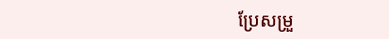ប្រែសម្រួ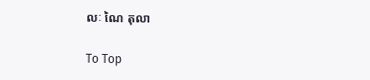លៈ ណៃ តុលា

To Top